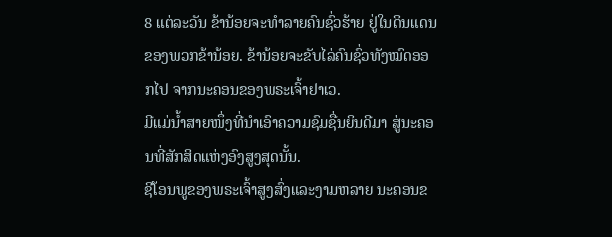8 ແຕ່ລະວັນ ຂ້ານ້ອຍຈະທຳລາຍຄົນຊົ່ວຮ້າຍ ຢູ່ໃນດິນແດນຂອງພວກຂ້ານ້ອຍ. ຂ້ານ້ອຍຈະຂັບໄລ່ຄົນຊົ່ວທັງໝົດອອກໄປ ຈາກນະຄອນຂອງພຣະເຈົ້າຢາເວ.
ມີແມ່ນໍ້າສາຍໜຶ່ງທີ່ນຳເອົາຄວາມຊົມຊື່ນຍິນດີມາ ສູ່ນະຄອນທີ່ສັກສິດແຫ່ງອົງສູງສຸດນັ້ນ.
ຊີໂອນພູຂອງພຣະເຈົ້າສູງສົ່ງແລະງາມຫລາຍ ນະຄອນຂ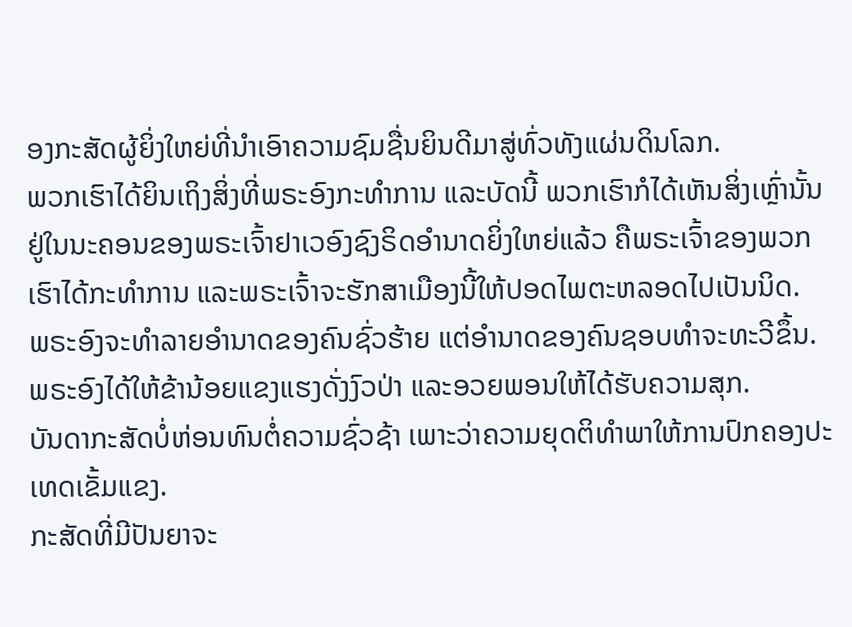ອງກະສັດຜູ້ຍິ່ງໃຫຍ່ທີ່ນຳເອົາຄວາມຊົມຊື່ນຍິນດີມາສູ່ທົ່ວທັງແຜ່ນດິນໂລກ.
ພວກເຮົາໄດ້ຍິນເຖິງສິ່ງທີ່ພຣະອົງກະທຳການ ແລະບັດນີ້ ພວກເຮົາກໍໄດ້ເຫັນສິ່ງເຫຼົ່ານັ້ນ ຢູ່ໃນນະຄອນຂອງພຣະເຈົ້າຢາເວອົງຊົງຣິດອຳນາດຍິ່ງໃຫຍ່ແລ້ວ ຄືພຣະເຈົ້າຂອງພວກເຮົາໄດ້ກະທຳການ ແລະພຣະເຈົ້າຈະຮັກສາເມືອງນີ້ໃຫ້ປອດໄພຕະຫລອດໄປເປັນນິດ.
ພຣະອົງຈະທຳລາຍອຳນາດຂອງຄົນຊົ່ວຮ້າຍ ແຕ່ອຳນາດຂອງຄົນຊອບທຳຈະທະວີຂຶ້ນ.
ພຣະອົງໄດ້ໃຫ້ຂ້ານ້ອຍແຂງແຮງດັ່ງງົວປ່າ ແລະອວຍພອນໃຫ້ໄດ້ຮັບຄວາມສຸກ.
ບັນດາກະສັດບໍ່ຫ່ອນທົນຕໍ່ຄວາມຊົ່ວຊ້າ ເພາະວ່າຄວາມຍຸດຕິທຳພາໃຫ້ການປົກຄອງປະເທດເຂັ້ມແຂງ.
ກະສັດທີ່ມີປັນຍາຈະ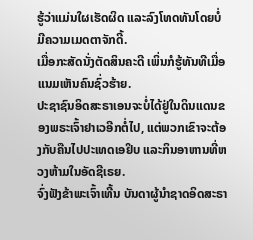ຮູ້ວ່າແມ່ນໃຜເຮັດຜິດ ແລະລົງໂທດທັນໂດຍບໍ່ມີຄວາມເມດຕາຈັກດີ້.
ເມື່ອກະສັດນັ່ງຕັດສິນຄະດີ ເພິ່ນກໍຮູ້ທັນທີເມື່ອແນມເຫັນຄົນຊົ່ວຮ້າຍ.
ປະຊາຊົນອິດສະຣາເອນຈະບໍ່ໄດ້ຢູ່ໃນດິນແດນຂອງພຣະເຈົ້າຢາເວອີກຕໍ່ໄປ, ແຕ່ພວກເຂົາຈະຕ້ອງກັບຄືນໄປປະເທດເອຢິບ ແລະກິນອາຫານທີ່ຫວງຫ້າມໃນອັດຊີເຣຍ.
ຈົ່ງຟັງຂ້າພະເຈົ້າເທີ້ນ ບັນດາຜູ້ນຳຊາດອິດສະຣາ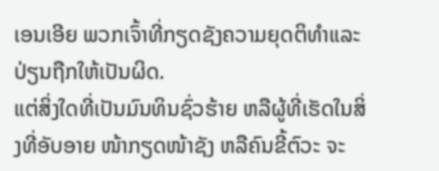ເອນເອີຍ ພວກເຈົ້າທີ່ກຽດຊັງຄວາມຍຸດຕິທຳແລະປ່ຽນຖືກໃຫ້ເປັນຜິດ.
ແຕ່ສິ່ງໃດທີ່ເປັນມົນທິນຊົ່ວຮ້າຍ ຫລືຜູ້ທີ່ເຮັດໃນສິ່ງທີ່ອັບອາຍ ໜ້າກຽດໜ້າຊັງ ຫລືຄົນຂີ້ຕົວະ ຈະ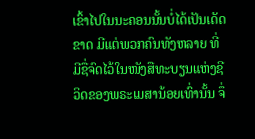ເຂົ້າໄປໃນນະຄອນນັ້ນບໍ່ໄດ້ເປັນເດັດຂາດ ມີແຕ່ພວກຄົນທັງຫລາຍ ທີ່ມີຊື່ຈົດໄວ້ໃນໜັງສືທະບຽນແຫ່ງຊີວິດຂອງພຣະເມສານ້ອຍເທົ່ານັ້ນ ຈຶ່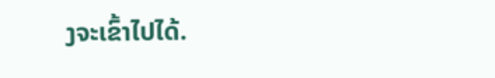ງຈະເຂົ້າໄປໄດ້.